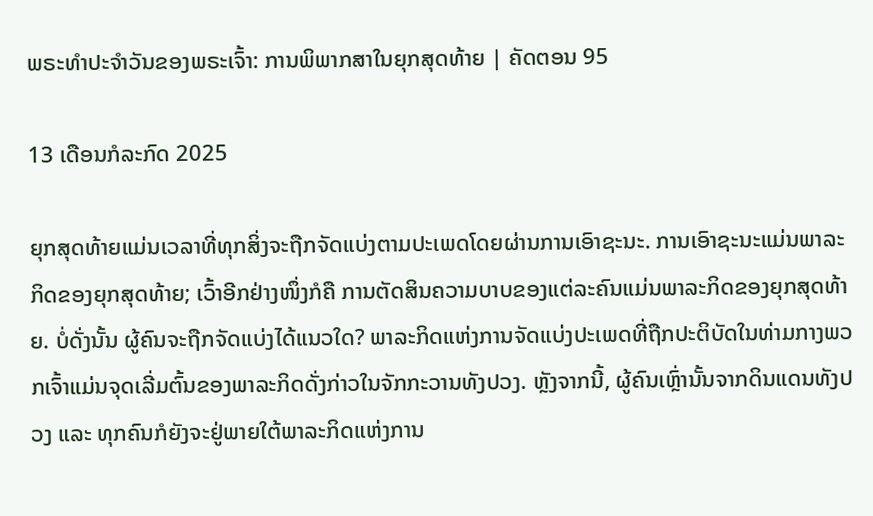ພຣະທຳປະຈຳວັນຂອງພຣະເຈົ້າ: ການພິພາກສາໃນຍຸກສຸດທ້າຍ | ຄັດຕອນ 95

13 ເດືອນກໍລະກົດ 2025

ຍຸກສຸດທ້າຍແມ່ນເວລາທີ່ທຸກສິ່ງຈະຖືກຈັດແບ່ງຕາມປະເພດໂດຍຜ່ານການເອົາຊະນະ. ການເອົາຊະນະແມ່ນພາລະກິດຂອງຍຸກສຸດທ້າຍ; ເວົ້າອີກຢ່າງໜຶ່ງກໍຄື ການຕັດສິນຄວາມບາບຂອງແຕ່ລະຄົນແມ່ນພາລະກິດຂອງຍຸກສຸດທ້າຍ. ບໍ່ດັ່ງນັ້ນ ຜູ້ຄົນຈະຖືກຈັດແບ່ງໄດ້ແນວໃດ? ພາລະກິດແຫ່ງການຈັດແບ່ງປະເພດທີ່ຖືກປະຕິບັດໃນທ່າມກາງພວກເຈົ້າແມ່ນຈຸດເລີ່ມຕົ້ນຂອງພາລະກິດດັ່ງກ່າວໃນຈັກກະວານທັງປວງ. ຫຼັງຈາກນີ້, ຜູ້ຄົນເຫຼົ່ານັ້ນຈາກດິນແດນທັງປວງ ແລະ ທຸກຄົນກໍຍັງຈະຢູ່ພາຍໃຕ້ພາລະກິດແຫ່ງການ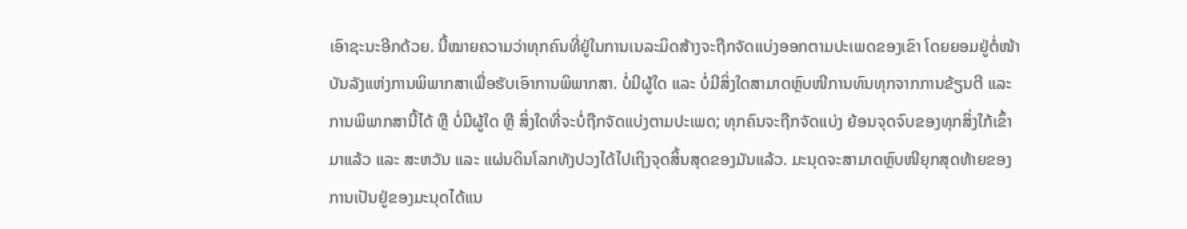ເອົາຊະນະອີກດ້ວຍ. ນີ້ໝາຍຄວາມວ່າທຸກຄົນທີ່ຢູ່ໃນການເນລະມິດສ້າງຈະຖືກຈັດແບ່ງອອກຕາມປະເພດຂອງເຂົາ ໂດຍຍອມຢູ່ຕໍ່ໜ້າບັນລັງແຫ່ງການພິພາກສາເພື່ອຮັບເອົາການພິພາກສາ. ບໍ່ມີຜູ້ໃດ ແລະ ບໍ່ມີສິ່ງໃດສາມາດຫຼົບໜີການທົນທຸກຈາກການຂ້ຽນຕີ ແລະ ການພິພາກສານີ້ໄດ້ ຫຼື ບໍ່ມີຜູ້ໃດ ຫຼື ສິ່ງໃດທີ່ຈະບໍ່ຖືກຈັດແບ່ງຕາມປະເພດ; ທຸກຄົນຈະຖືກຈັດແບ່ງ ຍ້ອນຈຸດຈົບຂອງທຸກສິ່ງໃກ້ເຂົ້າມາແລ້ວ ແລະ ສະຫວັນ ແລະ ແຜ່ນດິນໂລກທັງປວງໄດ້ໄປເຖິງຈຸດສິ້ນສຸດຂອງມັນແລ້ວ. ມະນຸດຈະສາມາດຫຼົບໜີຍຸກສຸດທ້າຍຂອງການເປັນຢູ່ຂອງມະນຸດໄດ້ແນ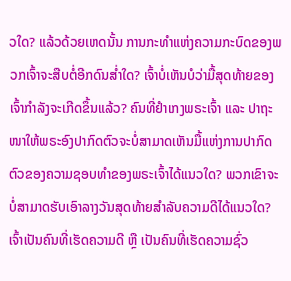ວໃດ? ແລ້ວດ້ວຍເຫດນັ້ນ ການກະທຳແຫ່ງຄວາມກະບົດຂອງພວກເຈົ້າຈະສືບຕໍ່ອີກດົນສໍ່າໃດ? ເຈົ້າບໍ່ເຫັນບໍວ່າມື້ສຸດທ້າຍຂອງເຈົ້າກຳລັງຈະເກີດຂຶ້ນແລ້ວ? ຄົນທີ່ຢໍາເກງພຣະເຈົ້າ ແລະ ປາຖະໜາໃຫ້ພຣະອົງປາກົດຕົວຈະບໍ່ສາມາດເຫັນມື້ແຫ່ງການປາກົດຕົວຂອງຄວາມຊອບທຳຂອງພຣະເຈົ້າໄດ້ແນວໃດ? ພວກເຂົາຈະບໍ່ສາມາດຮັບເອົາລາງວັນສຸດທ້າຍສຳລັບຄວາມດີໄດ້ແນວໃດ? ເຈົ້າເປັນຄົນທີ່ເຮັດຄວາມດີ ຫຼື ເປັນຄົນທີ່ເຮັດຄວາມຊົ່ວ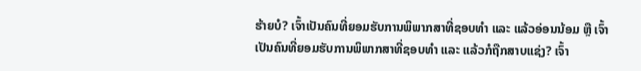ຮ້າຍບໍ? ເຈົ້າເປັນຄົນທີ່ຍອມຮັບການພິພາກສາທີ່ຊອບທຳ ແລະ ແລ້ວອ່ອນນ້ອມ ຫຼື ເຈົ້າເປັນຄົນທີ່ຍອມຮັບການພິພາກສາທີ່ຊອບທຳ ແລະ ແລ້ວກໍຖືກສາບແຊ່ງ? ເຈົ້າ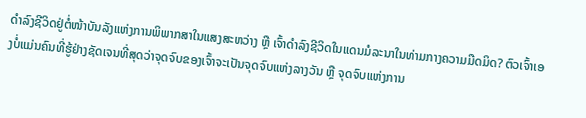ດຳລົງຊີວິດຢູ່ຕໍ່ໜ້າບັນລັງແຫ່ງການພິພາກສາໃນແສງສະຫວ່າງ ຫຼື ເຈົ້າດໍາລົງຊີວິດໃນແດນມໍລະນາໃນທ່າມກາງຄວາມມືດມິດ? ຕົວເຈົ້າເອງບໍ່ແມ່ນຄົນທີ່ຮູ້ຢ່າງຊັດເຈນທີ່ສຸດວ່າຈຸດຈົບຂອງເຈົ້າຈະເປັນຈຸດຈົບແຫ່ງລາງວັນ ຫຼື ຈຸດຈົບແຫ່ງການ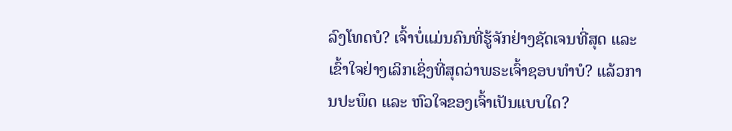ລົງໂທດບໍ? ເຈົ້າບໍ່ແມ່ນຄົນທີ່ຮູ້ຈັກຢ່າງຊັດເຈນທີ່ສຸດ ແລະ ເຂົ້າໃຈຢ່າງເລິກເຊິ່ງທີ່ສຸດວ່າພຣະເຈົ້າຊອບທຳບໍ? ແລ້ວການປະພຶດ ແລະ ຫົວໃຈຂອງເຈົ້າເປັນແບບໃດ?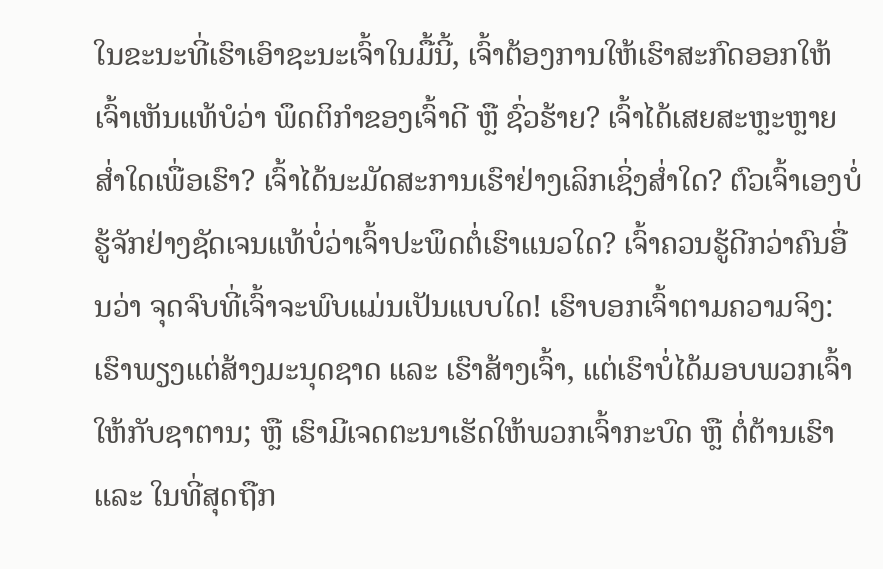ໃນຂະນະທີ່ເຮົາເອົາຊະນະເຈົ້າໃນມື້ນີ້, ເຈົ້າຕ້ອງການໃຫ້ເຮົາສະກົດອອກໃຫ້ເຈົ້າເຫັນແທ້ບໍວ່າ ພຶດຕິກຳຂອງເຈົ້າດີ ຫຼື ຊົ່ວຮ້າຍ? ເຈົ້າໄດ້ເສຍສະຫຼະຫຼາຍສໍ່າໃດເພື່ອເຮົາ? ເຈົ້າໄດ້ນະມັດສະການເຮົາຢ່າງເລິກເຊິ່ງສໍ່າໃດ? ຕົວເຈົ້າເອງບໍ່ຮູ້ຈັກຢ່າງຊັດເຈນແທ້ບໍ່ວ່າເຈົ້າປະພຶດຕໍ່ເຮົາແນວໃດ? ເຈົ້າຄວນຮູ້ດີກວ່າຄົນອື່ນວ່າ ຈຸດຈົບທີ່ເຈົ້າຈະພົບແມ່ນເປັນແບບໃດ! ເຮົາບອກເຈົ້າຕາມຄວາມຈິງ: ເຮົາພຽງແຕ່ສ້າງມະນຸດຊາດ ແລະ ເຮົາສ້າງເຈົ້າ, ແຕ່ເຮົາບໍ່ໄດ້ມອບພວກເຈົ້າໃຫ້ກັບຊາຕານ; ຫຼື ເຮົາມີເຈດຕະນາເຮັດໃຫ້ພວກເຈົ້າກະບົດ ຫຼື ຕໍ່ຕ້ານເຮົາ ແລະ ໃນທີ່ສຸດຖືກ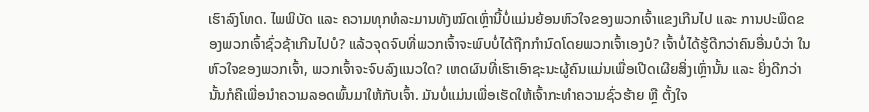ເຮົາລົງໂທດ. ໄພພິບັດ ແລະ ຄວາມທຸກທໍລະມານທັງໝົດເຫຼົ່ານີ້ບໍ່ແມ່ນຍ້ອນຫົວໃຈຂອງພວກເຈົ້າແຂງເກີນໄປ ແລະ ການປະພຶດຂອງພວກເຈົ້າຊົ່ວຊ້າເກີນໄປບໍ? ແລ້ວຈຸດຈົບທີ່ພວກເຈົ້າຈະພົບບໍ່ໄດ້ຖືກກຳນົດໂດຍພວກເຈົ້າເອງບໍ? ເຈົ້າບໍ່ໄດ້ຮູ້ດີກວ່າຄົນອື່ນບໍວ່າ ໃນຫົວໃຈຂອງພວກເຈົ້າ, ພວກເຈົ້າຈະຈົບລົງແນວໃດ? ເຫດຜົນທີ່ເຮົາເອົາຊະນະຜູ້ຄົນແມ່ນເພື່ອເປີດເຜີຍສິ່ງເຫຼົ່ານັ້ນ ແລະ ຍິ່ງດີກວ່ານັ້ນກໍຄືເພື່ອນໍາຄວາມລອດພົ້ນມາໃຫ້ກັບເຈົ້າ. ມັນບໍ່ແມ່ນເພື່ອເຮັດໃຫ້ເຈົ້າກະທຳຄວາມຊົ່ວຮ້າຍ ຫຼື ຕັ້ງໃຈ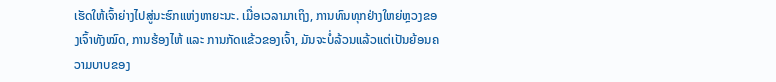ເຮັດໃຫ້ເຈົ້າຍ່າງໄປສູ່ນະຮົກແຫ່ງຫາຍະນະ. ເມື່ອເວລາມາເຖິງ, ການທົນທຸກຢ່າງໃຫຍ່ຫຼວງຂອງເຈົ້າທັງໝົດ, ການຮ້ອງໄຫ້ ແລະ ການກັດແຂ້ວຂອງເຈົ້າ, ມັນຈະບໍ່ລ້ວນແລ້ວແຕ່ເປັນຍ້ອນຄວາມບາບຂອງ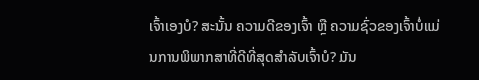ເຈົ້າເອງບໍ? ສະນັ້ນ ຄວາມດີຂອງເຈົ້າ ຫຼື ຄວາມຊົ່ວຂອງເຈົ້າບໍ່ແມ່ນການພິພາກສາທີ່ດີທີ່ສຸດສຳລັບເຈົ້າບໍ? ມັນ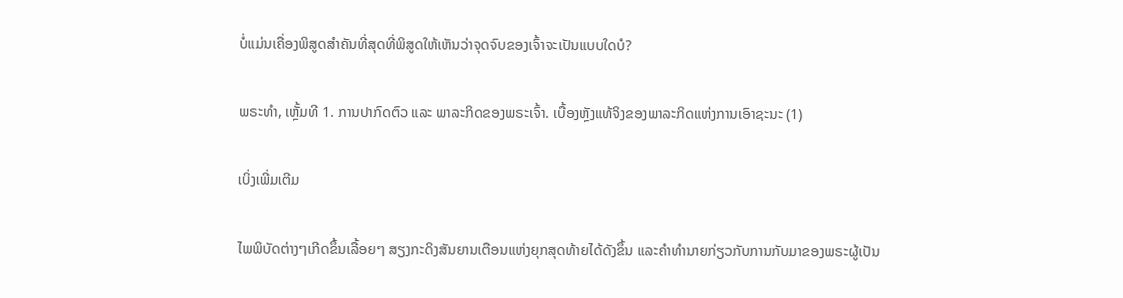ບໍ່ແມ່ນເຄື່ອງພິສູດສໍາຄັນທີ່ສຸດທີ່ພິສູດໃຫ້ເຫັນວ່າຈຸດຈົບຂອງເຈົ້າຈະເປັນແບບໃດບໍ?

ພຣະທຳ, ເຫຼັ້ມທີ 1. ການປາກົດຕົວ ແລະ ພາລະກິດຂອງພຣະເຈົ້າ. ເບື້ອງຫຼັງແທ້ຈິງຂອງພາລະກິດແຫ່ງການເອົາຊະນະ (1)

ເບິ່ງເພີ່ມເຕີມ

ໄພພິບັດຕ່າງໆເກີດຂຶ້ນເລື້ອຍໆ ສຽງກະດິງສັນຍານເຕືອນແຫ່ງຍຸກສຸດທ້າຍໄດ້ດັງຂຶ້ນ ແລະຄໍາທໍານາຍກ່ຽວກັບການກັບມາຂອງພຣະຜູ້ເປັນ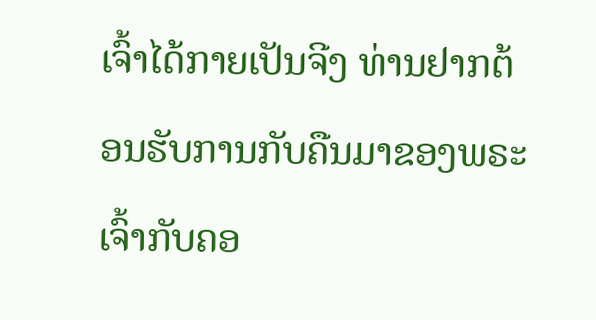ເຈົ້າໄດ້ກາຍເປັນຈີງ ທ່ານຢາກຕ້ອນຮັບການກັບຄືນມາຂອງພຣະເຈົ້າກັບຄອ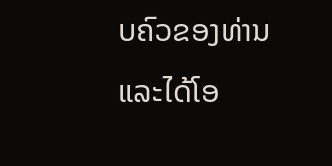ບຄົວຂອງທ່ານ ແລະໄດ້ໂອ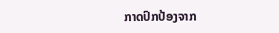ກາດປົກປ້ອງຈາກ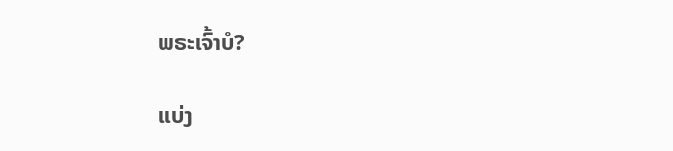ພຣະເຈົ້າບໍ?

ແບ່ງ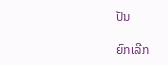ປັນ

ຍົກເລີກ